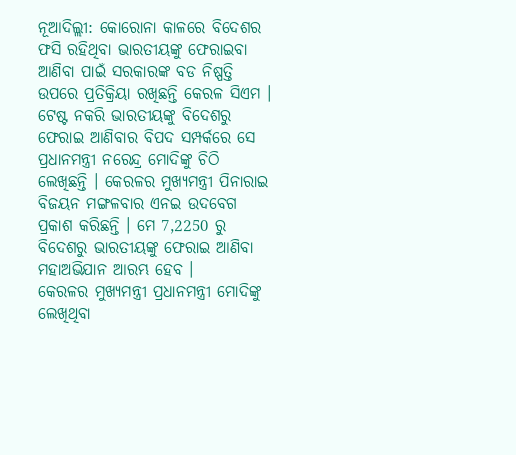ନୂଆଦିଲ୍ଲୀ: କୋରୋନା କାଳରେ ବିଦେଶର ଫସି ରହିଥିବା ଭାରତୀୟଙ୍କୁ ଫେରାଇବା ଆଣିବା ପାଇଁ ସରକାରଙ୍କ ବଡ ନିଷ୍ପତ୍ତି ଉପରେ ପ୍ରତିକ୍ରିୟା ରଖିଛନ୍ତି କେରଳ ସିଏମ । ଟେଷ୍ଟ ନକରି ଭାରତୀୟଙ୍କୁ ବିଦେଶରୁ ଫେରାଇ ଆଣିବାର ବିପଦ ସମ୍ପର୍କରେ ସେ ପ୍ରଧାନମନ୍ତ୍ରୀ ନରେନ୍ଦ୍ର ମୋଦିଙ୍କୁ ଚିଠି ଲେଖିଛନ୍ତି । କେରଳର ମୁଖ୍ୟମନ୍ତ୍ରୀ ପିନାରାଇ ବିଜୟନ ମଙ୍ଗଳବାର ଏନଇ ଉଦବେଗ ପ୍ରକାଶ କରିଛନ୍ତି । ମେ 7,2250 ରୁ ବିଦେଶରୁ ଭାରତୀୟଙ୍କୁ ଫେରାଇ ଆଣିବା ମହାଅଭିଯାନ ଆରମ୍ଭ ହେବ ।
କେରଳର ମୁଖ୍ୟମନ୍ତ୍ରୀ ପ୍ରଧାନମନ୍ତ୍ରୀ ମୋଦିଙ୍କୁ ଲେଖିଥିବା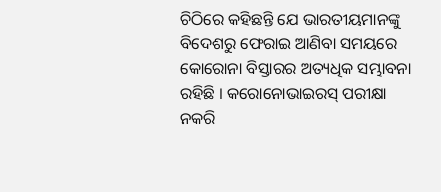ଚିଠିରେ କହିଛନ୍ତି ଯେ ଭାରତୀୟମାନଙ୍କୁ ବିଦେଶରୁ ଫେରାଇ ଆଣିବା ସମୟରେ କୋରୋନା ବିସ୍ତାରର ଅତ୍ୟଧିକ ସମ୍ଭାବନା ରହିଛି । କରୋନୋଭାଇରସ୍ ପରୀକ୍ଷା ନକରି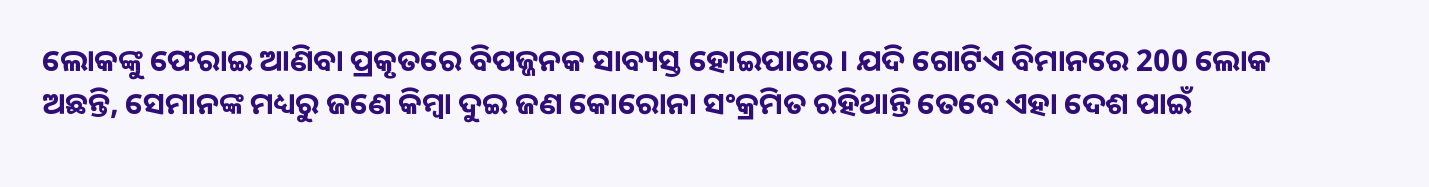ଲୋକଙ୍କୁ ଫେରାଇ ଆଣିବା ପ୍ରକୃତରେ ବିପଜ୍ଜନକ ସାବ୍ୟସ୍ତ ହୋଇପାରେ । ଯଦି ଗୋଟିଏ ବିମାନରେ 200 ଲୋକ ଅଛନ୍ତି, ସେମାନଙ୍କ ମଧ୍ୟରୁ ଜଣେ କିମ୍ବା ଦୁଇ ଜଣ କୋରୋନା ସଂକ୍ରମିତ ରହିଥାନ୍ତି ତେବେ ଏହା ଦେଶ ପାଇଁ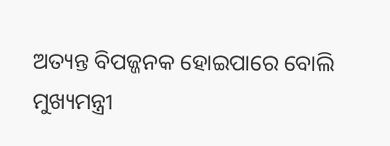ଅତ୍ୟନ୍ତ ବିପଜ୍ଜନକ ହୋଇପାରେ ବୋଲି ମୁଖ୍ୟମନ୍ତ୍ରୀ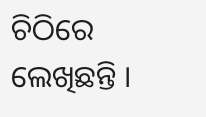ଚିଠିରେ ଲେଖିଛନ୍ତି ।